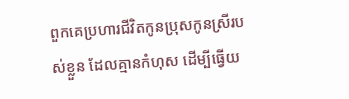ពួកគេប្រហារជីវិតកូនប្រុសកូនស្រីរបស់ខ្លួន ដែលគ្មានកំហុស ដើម្បីធ្វើយ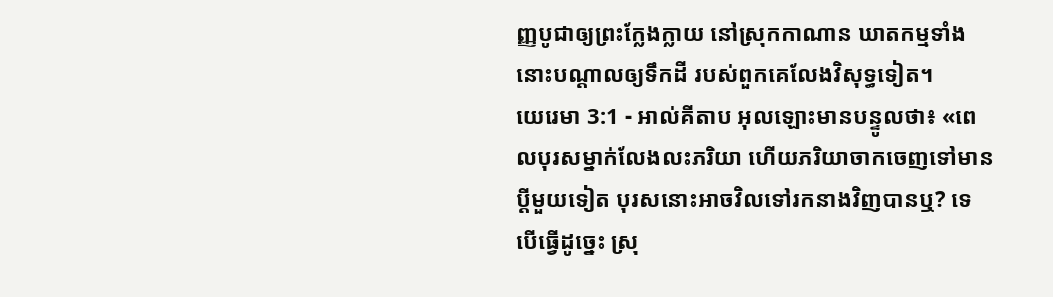ញ្ញបូជាឲ្យព្រះក្លែងក្លាយ នៅស្រុកកាណាន ឃាតកម្មទាំងនោះបណ្ដាលឲ្យទឹកដី របស់ពួកគេលែងវិសុទ្ធទៀត។
យេរេមា 3:1 - អាល់គីតាប អុលឡោះមានបន្ទូលថា៖ «ពេលបុរសម្នាក់លែងលះភរិយា ហើយភរិយាចាកចេញទៅមានប្ដីមួយទៀត បុរសនោះអាចវិលទៅរកនាងវិញបានឬ? ទេ បើធ្វើដូច្នេះ ស្រុ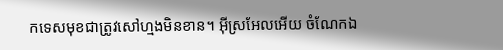កទេសមុខជាត្រូវសៅហ្មងមិនខាន។ អ៊ីស្រអែលអើយ ចំណែកឯ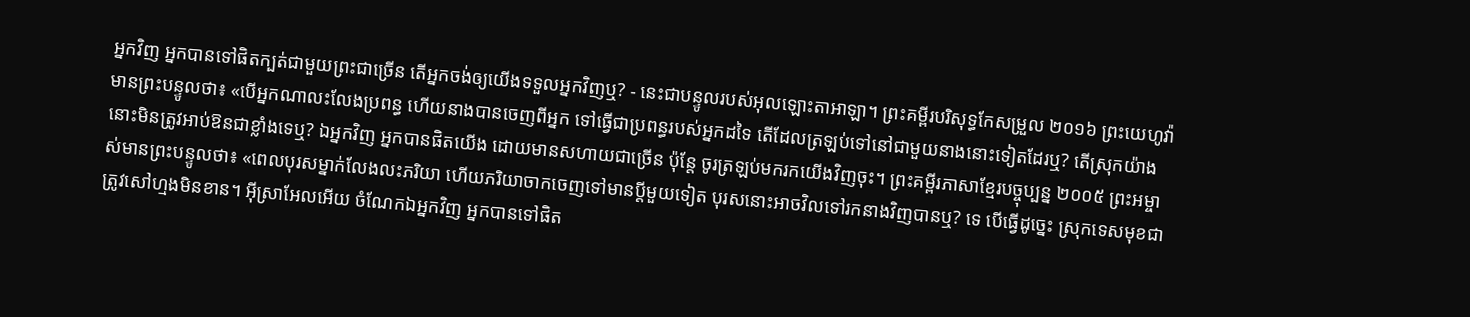អ្នកវិញ អ្នកបានទៅផិតក្បត់ជាមួយព្រះជាច្រើន តើអ្នកចង់ឲ្យយើងទទួលអ្នកវិញឬ? - នេះជាបន្ទូលរបស់អុលឡោះតាអាឡា។ ព្រះគម្ពីរបរិសុទ្ធកែសម្រួល ២០១៦ ព្រះយេហូវ៉ាមានព្រះបន្ទូលថា៖ «បើអ្នកណាលះលែងប្រពន្ធ ហើយនាងបានចេញពីអ្នក ទៅធ្វើជាប្រពន្ធរបស់អ្នកដទៃ តើដែលត្រឡប់ទៅនៅជាមួយនាងនោះទៀតដែរឬ? តើស្រុកយ៉ាងនោះមិនត្រូវអាប់ឱនជាខ្លាំងទេឬ? ឯអ្នកវិញ អ្នកបានផិតយើង ដោយមានសហាយជាច្រើន ប៉ុន្តែ ចូរត្រឡប់មករកយើងវិញចុះ។ ព្រះគម្ពីរភាសាខ្មែរបច្ចុប្បន្ន ២០០៥ ព្រះអម្ចាស់មានព្រះបន្ទូលថា៖ «ពេលបុរសម្នាក់លែងលះភរិយា ហើយភរិយាចាកចេញទៅមានប្ដីមួយទៀត បុរសនោះអាចវិលទៅរកនាងវិញបានឬ? ទេ បើធ្វើដូច្នេះ ស្រុកទេសមុខជាត្រូវសៅហ្មងមិនខាន។ អ៊ីស្រាអែលអើយ ចំណែកឯអ្នកវិញ អ្នកបានទៅផិត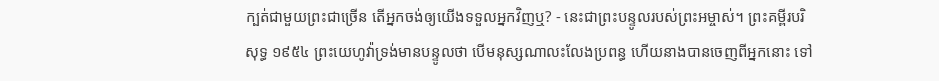ក្បត់ជាមួយព្រះជាច្រើន តើអ្នកចង់ឲ្យយើងទទួលអ្នកវិញឬ? - នេះជាព្រះបន្ទូលរបស់ព្រះអម្ចាស់។ ព្រះគម្ពីរបរិសុទ្ធ ១៩៥៤ ព្រះយេហូវ៉ាទ្រង់មានបន្ទូលថា បើមនុស្សណាលះលែងប្រពន្ធ ហើយនាងបានចេញពីអ្នកនោះ ទៅ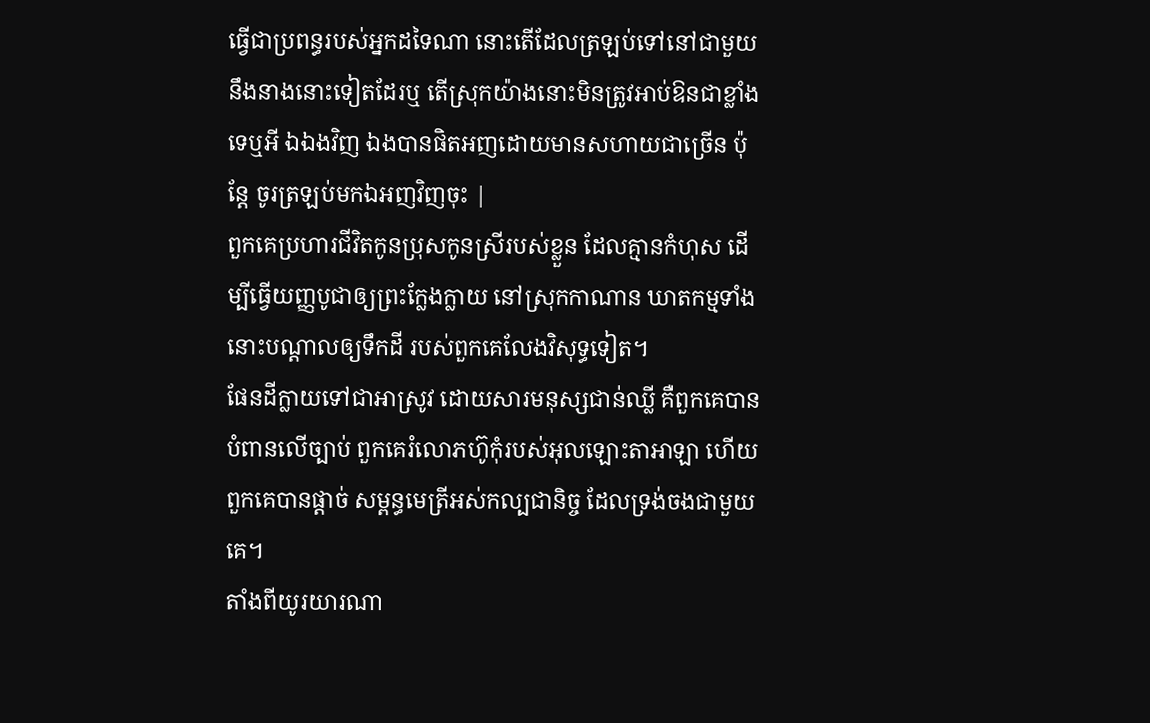ធ្វើជាប្រពន្ធរបស់អ្នកដទៃណា នោះតើដែលត្រឡប់ទៅនៅជាមួយនឹងនាងនោះទៀតដែរឬ តើស្រុកយ៉ាងនោះមិនត្រូវអាប់ឱនជាខ្លាំងទេឬអី ឯឯងវិញ ឯងបានផិតអញដោយមានសហាយជាច្រើន ប៉ុន្តែ ចូរត្រឡប់មកឯអញវិញចុះ |
ពួកគេប្រហារជីវិតកូនប្រុសកូនស្រីរបស់ខ្លួន ដែលគ្មានកំហុស ដើម្បីធ្វើយញ្ញបូជាឲ្យព្រះក្លែងក្លាយ នៅស្រុកកាណាន ឃាតកម្មទាំងនោះបណ្ដាលឲ្យទឹកដី របស់ពួកគេលែងវិសុទ្ធទៀត។
ផែនដីក្លាយទៅជាអាស្រូវ ដោយសារមនុស្សជាន់ឈ្លី គឺពួកគេបានបំពានលើច្បាប់ ពួកគេរំលោភហ៊ូកុំរបស់អុលឡោះតាអាឡា ហើយពួកគេបានផ្ដាច់ សម្ពន្ធមេត្រីអស់កល្បជានិច្ច ដែលទ្រង់ចងជាមួយគេ។
តាំងពីយូរយារណា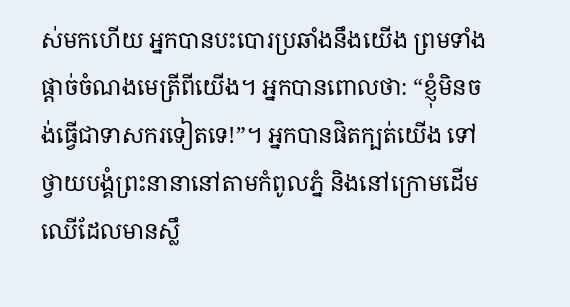ស់មកហើយ អ្នកបានបះបោរប្រឆាំងនឹងយើង ព្រមទាំងផ្ដាច់ចំណងមេត្រីពីយើង។ អ្នកបានពោលថា: “ខ្ញុំមិនចង់ធ្វើជាទាសករទៀតទេ!”។ អ្នកបានផិតក្បត់យើង ទៅថ្វាយបង្គំព្រះនានានៅតាមកំពូលភ្នំ និងនៅក្រោមដើមឈើដែលមានស្លឹ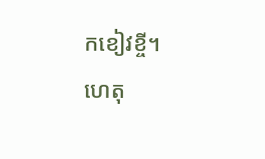កខៀវខ្ចី។
ហេតុ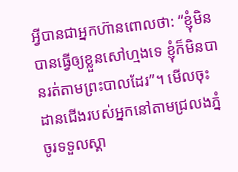អ្វីបានជាអ្នកហ៊ានពោលថា: “ខ្ញុំមិនបានធ្វើឲ្យខ្លួនសៅហ្មងទេ ខ្ញុំក៏មិនបានរត់តាមព្រះបាលដែរ”។ មើលចុះ ដានជើងរបស់អ្នកនៅតាមជ្រលងភ្នំ ចូរទទួលស្គា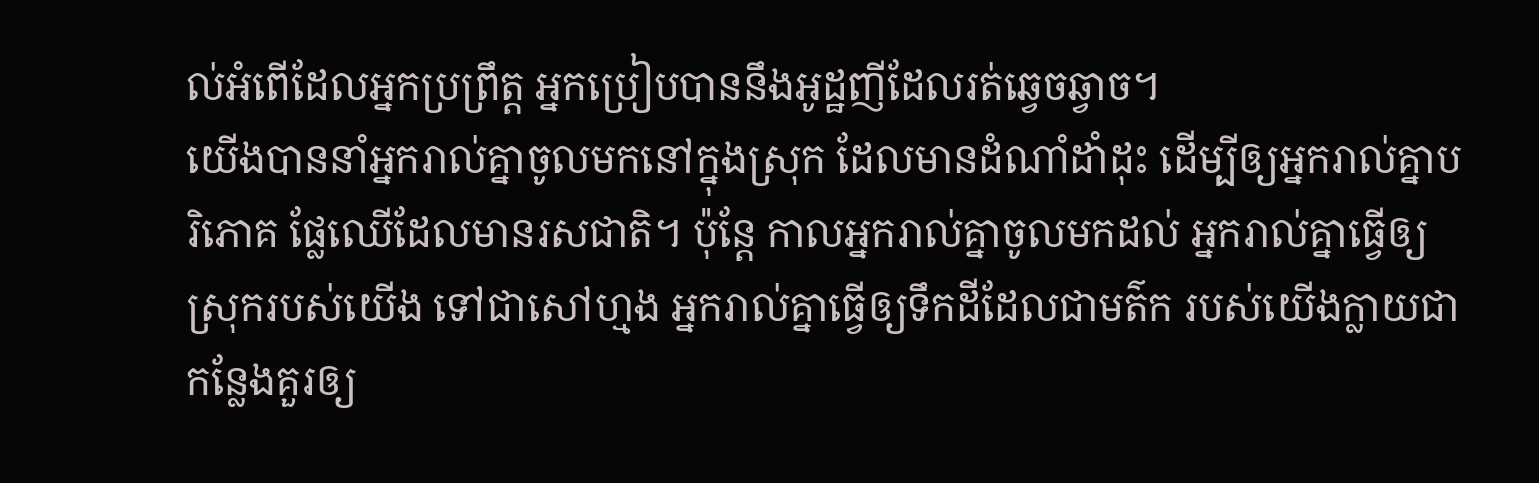ល់អំពើដែលអ្នកប្រព្រឹត្ត អ្នកប្រៀបបាននឹងអូដ្ឋញីដែលរត់ឆ្វេចឆ្វាច។
យើងបាននាំអ្នករាល់គ្នាចូលមកនៅក្នុងស្រុក ដែលមានដំណាំដាំដុះ ដើម្បីឲ្យអ្នករាល់គ្នាបរិភោគ ផ្លែឈើដែលមានរសជាតិ។ ប៉ុន្តែ កាលអ្នករាល់គ្នាចូលមកដល់ អ្នករាល់គ្នាធ្វើឲ្យស្រុករបស់យើង ទៅជាសៅហ្មង អ្នករាល់គ្នាធ្វើឲ្យទឹកដីដែលជាមត៌ក របស់យើងក្លាយជាកន្លែងគួរឲ្យ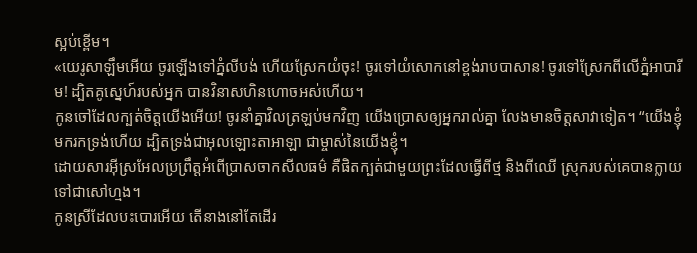ស្អប់ខ្ពើម។
«យេរូសាឡឹមអើយ ចូរឡើងទៅភ្នំលីបង់ ហើយស្រែកយំចុះ! ចូរទៅយំសោកនៅខ្ពង់រាបបាសាន! ចូរទៅស្រែកពីលើភ្នំអាបារីម! ដ្បិតគូស្នេហ៍របស់អ្នក បានវិនាសហិនហោចអស់ហើយ។
កូនចៅដែលក្បត់ចិត្តយើងអើយ! ចូរនាំគ្នាវិលត្រឡប់មកវិញ យើងប្រោសឲ្យអ្នករាល់គ្នា លែងមានចិត្តសាវាទៀត។ “យើងខ្ញុំមករកទ្រង់ហើយ ដ្បិតទ្រង់ជាអុលឡោះតាអាឡា ជាម្ចាស់នៃយើងខ្ញុំ។
ដោយសារអ៊ីស្រអែលប្រព្រឹត្តអំពើប្រាសចាកសីលធម៌ គឺផិតក្បត់ជាមួយព្រះដែលធ្វើពីថ្ម និងពីឈើ ស្រុករបស់គេបានក្លាយទៅជាសៅហ្មង។
កូនស្រីដែលបះបោរអើយ តើនាងនៅតែដើរ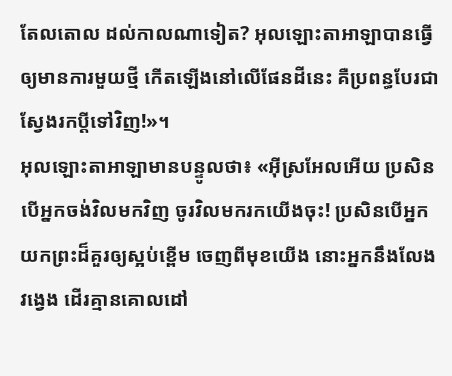តែលតោល ដល់កាលណាទៀត? អុលឡោះតាអាឡាបានធ្វើឲ្យមានការមួយថ្មី កើតឡើងនៅលើផែនដីនេះ គឺប្រពន្ធបែរជាស្វែងរកប្ដីទៅវិញ!»។
អុលឡោះតាអាឡាមានបន្ទូលថា៖ «អ៊ីស្រអែលអើយ ប្រសិនបើអ្នកចង់វិលមកវិញ ចូរវិលមករកយើងចុះ! ប្រសិនបើអ្នកយកព្រះដ៏គួរឲ្យស្អប់ខ្ពើម ចេញពីមុខយើង នោះអ្នកនឹងលែងវង្វេង ដើរគ្មានគោលដៅ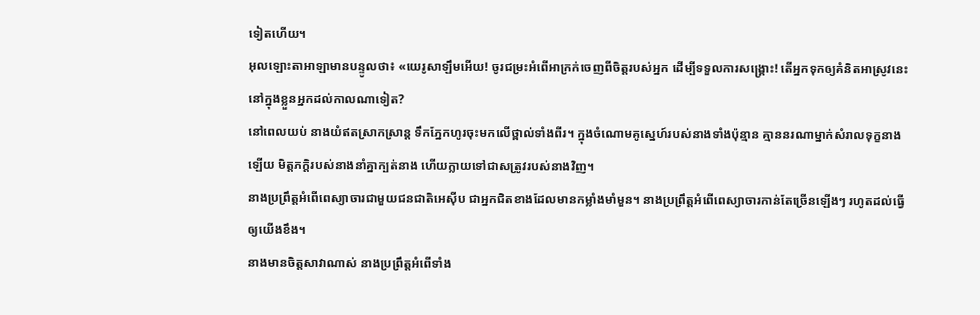ទៀតហើយ។
អុលឡោះតាអាឡាមានបន្ទូលថា៖ «យេរូសាឡឹមអើយ! ចូរជម្រះអំពើអាក្រក់ចេញពីចិត្តរបស់អ្នក ដើម្បីទទួលការសង្គ្រោះ! តើអ្នកទុកឲ្យគំនិតអាស្រូវនេះ នៅក្នុងខ្លួនអ្នកដល់កាលណាទៀត?
នៅពេលយប់ នាងយំឥតស្រាកស្រាន្ត ទឹកភ្នែកហូរចុះមកលើថ្ពាល់ទាំងពីរ។ ក្នុងចំណោមគូស្នេហ៍របស់នាងទាំងប៉ុន្មាន គ្មាននរណាម្នាក់សំរាលទុក្ខនាងឡើយ មិត្តភក្ដិរបស់នាងនាំគ្នាក្បត់នាង ហើយក្លាយទៅជាសត្រូវរបស់នាងវិញ។
នាងប្រព្រឹត្តអំពើពេស្យាចារជាមួយជនជាតិអេស៊ីប ជាអ្នកជិតខាងដែលមានកម្លាំងមាំមួន។ នាងប្រព្រឹត្តអំពើពេស្យាចារកាន់តែច្រើនឡើងៗ រហូតដល់ធ្វើឲ្យយើងខឹង។
នាងមានចិត្តសាវាណាស់ នាងប្រព្រឹត្តអំពើទាំង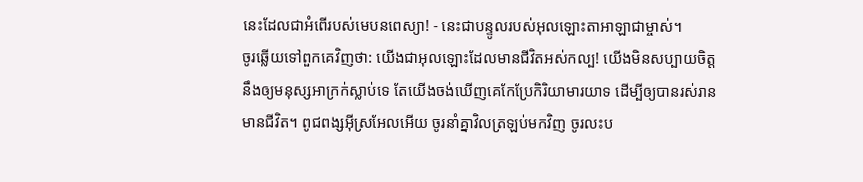នេះដែលជាអំពើរបស់មេបនពេស្យា! - នេះជាបន្ទូលរបស់អុលឡោះតាអាឡាជាម្ចាស់។
ចូរឆ្លើយទៅពួកគេវិញថា: យើងជាអុលឡោះដែលមានជីវិតអស់កល្ប! យើងមិនសប្បាយចិត្តនឹងឲ្យមនុស្សអាក្រក់ស្លាប់ទេ តែយើងចង់ឃើញគេកែប្រែកិរិយាមារយាទ ដើម្បីឲ្យបានរស់រានមានជីវិត។ ពូជពង្សអ៊ីស្រអែលអើយ ចូរនាំគ្នាវិលត្រឡប់មកវិញ ចូរលះប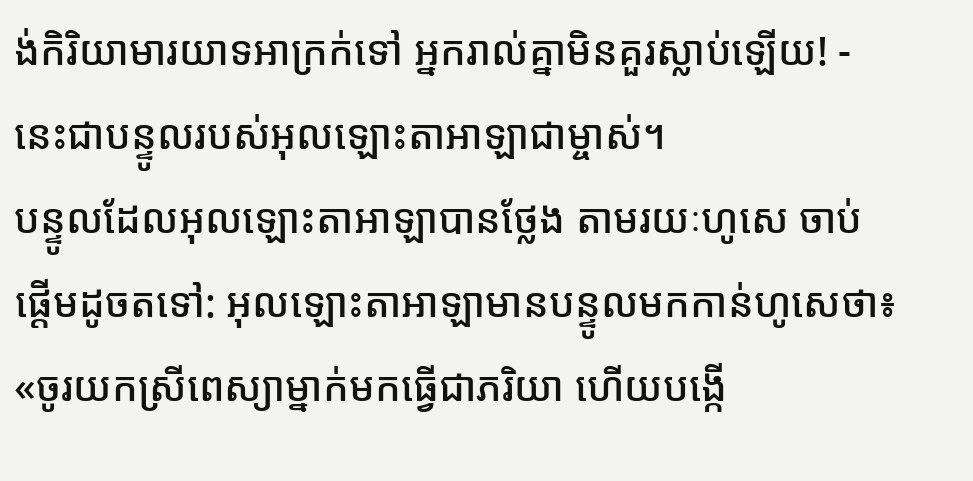ង់កិរិយាមារយាទអាក្រក់ទៅ អ្នករាល់គ្នាមិនគួរស្លាប់ឡើយ! - នេះជាបន្ទូលរបស់អុលឡោះតាអាឡាជាម្ចាស់។
បន្ទូលដែលអុលឡោះតាអាឡាបានថ្លែង តាមរយៈហូសេ ចាប់ផ្តើមដូចតទៅ: អុលឡោះតាអាឡាមានបន្ទូលមកកាន់ហូសេថា៖ «ចូរយកស្រីពេស្យាម្នាក់មកធ្វើជាភរិយា ហើយបង្កើ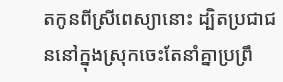តកូនពីស្រីពេស្យានោះ ដ្បិតប្រជាជននៅក្នុងស្រុកចេះតែនាំគ្នាប្រព្រឹ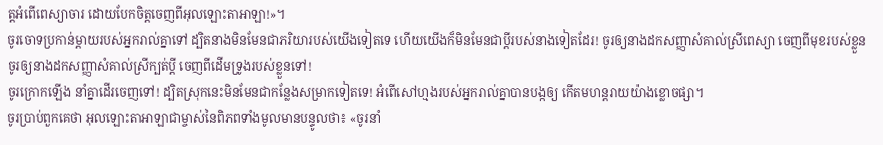ត្តអំពើពេស្យាចារ ដោយបែកចិត្តចេញពីអុលឡោះតាអាឡា!»។
ចូរចោទប្រកាន់ម្ដាយរបស់អ្នករាល់គ្នាទៅ ដ្បិតនាងមិនមែនជាភរិយារបស់យើងទៀតទេ ហើយយើងក៏មិនមែនជាប្ដីរបស់នាងទៀតដែរ! ចូរឲ្យនាងដកសញ្ញាសំគាល់ស្រីពេស្យា ចេញពីមុខរបស់ខ្លួន ចូរឲ្យនាងដកសញ្ញាសំគាល់ស្រីក្បត់ប្ដី ចេញពីដើមទ្រូងរបស់ខ្លួនទៅ!
ចូរក្រោកឡើង នាំគ្នាដើរចេញទៅ! ដ្បិតស្រុកនេះមិនមែនជាកន្លែងសម្រាកទៀតទេ! អំពើសៅហ្មងរបស់អ្នករាល់គ្នាបានបង្កឲ្យ កើតមហន្តរាយយ៉ាងខ្លោចផ្សា។
ចូរប្រាប់ពួកគេថា អុលឡោះតាអាឡាជាម្ចាស់នៃពិភពទាំងមូលមានបន្ទូលថា៖ «ចូរនាំ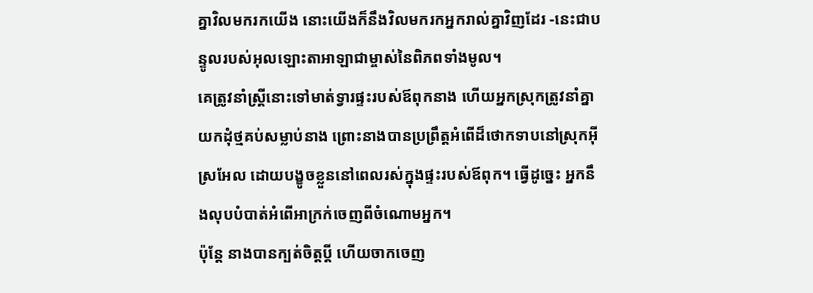គ្នាវិលមករកយើង នោះយើងក៏នឹងវិលមករកអ្នករាល់គ្នាវិញដែរ -នេះជាបន្ទូលរបស់អុលឡោះតាអាឡាជាម្ចាស់នៃពិភពទាំងមូល។
គេត្រូវនាំស្ត្រីនោះទៅមាត់ទ្វារផ្ទះរបស់ឪពុកនាង ហើយអ្នកស្រុកត្រូវនាំគ្នាយកដុំថ្មគប់សម្លាប់នាង ព្រោះនាងបានប្រព្រឹត្តអំពើដ៏ថោកទាបនៅស្រុកអ៊ីស្រអែល ដោយបង្ខូចខ្លួននៅពេលរស់ក្នុងផ្ទះរបស់ឪពុក។ ធ្វើដូច្នេះ អ្នកនឹងលុបបំបាត់អំពើអាក្រក់ចេញពីចំណោមអ្នក។
ប៉ុន្តែ នាងបានក្បត់ចិត្តប្ដី ហើយចាកចេញ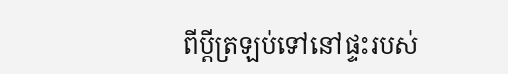ពីប្ដីត្រឡប់ទៅនៅផ្ទះរបស់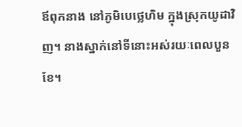ឪពុកនាង នៅភូមិបេថ្លេហិម ក្នុងស្រុកយូដាវិញ។ នាងស្នាក់នៅទីនោះអស់រយៈពេលបួនខែ។